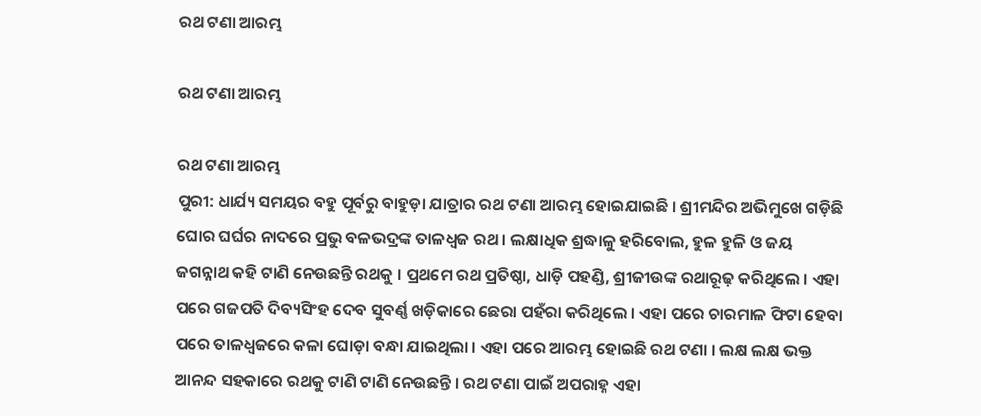ରଥ ଟଣା ଆରମ୍ଭ

ରଥ ଟଣା ଆରମ୍ଭ

ରଥ ଟଣା ଆରମ୍ଭ
ପୁରୀ: ଧାର୍ଯ୍ୟ ସମୟର ବହୁ ପୂର୍ବରୁ ବାହୁଡ଼ା ଯାତ୍ରାର ରଥ ଟଣା ଆରମ୍ଭ ହୋଇଯାଇଛି । ଶ୍ରୀମନ୍ଦିର ଅଭିମୁଖେ ଗଡ଼ିଛି ଘୋର ଘର୍ଘର ନାଦରେ ପ୍ରଭୁ ବଳଭଦ୍ରଙ୍କ ତାଳଧ୍ୱଜ ରଥ । ଲକ୍ଷାଧିକ ଶ୍ରଦ୍ଧାଳୁ ହରିବୋଲ, ହୁଳ ହୁଳି ଓ ଜୟ ଜଗନ୍ନାଥ କହି ଟାଣି ନେଉଛନ୍ତି ରଥକୁ । ପ୍ରଥମେ ରଥ ପ୍ରତିଷ୍ଠା, ଧାଡ଼ି ପହଣ୍ଡି, ଶ୍ରୀଜୀଉଙ୍କ ରଥାରୂଢ଼ କରିଥିଲେ । ଏହା ପରେ ଗଜପତି ଦିବ୍ୟସିଂହ ଦେବ ସୁବର୍ଣ୍ଣ ଖଡ଼ିକାରେ ଛେରା ପହଁରା କରିଥିଲେ । ଏହା ପରେ ଚାରମାଳ ଫିଟା ହେବା ପରେ ତାଳଧ୍ୱଜରେ କଳା ଘୋଡ଼ା ବନ୍ଧା ଯାଇଥିଲା । ଏହା ପରେ ଆରମ୍ଭ ହୋଇଛି ରଥ ଟଣା । ଲକ୍ଷ ଲକ୍ଷ ଭକ୍ତ ଆନନ୍ଦ ସହକାରେ ରଥକୁ ଟାଣି ଟାଣି ନେଉଛନ୍ତି । ରଥ ଟଣା ପାଇଁ ଅପରାହ୍ନ ଏହା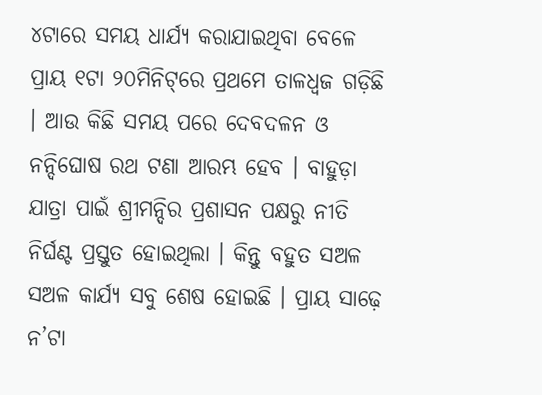୪ଟାରେ ସମୟ ଧାର୍ଯ୍ୟ କରାଯାଇଥିବା ବେଳେ ପ୍ରାୟ ୧ଟା ୨୦ମିନିଟ୍‌ରେ ପ୍ରଥମେ ତାଳଧ୍ୱଜ ଗଡ଼ିଛି । ଆଉ କିଛି ସମୟ ପରେ ଦେବଦଳନ ଓ ନନ୍ଦିଘୋଷ ରଥ ଟଣା ଆରମ୍ଭ ହେବ । ବାହୁଡ଼ା ଯାତ୍ରା ପାଇଁ ଶ୍ରୀମନ୍ଦିର ପ୍ରଶାସନ ପକ୍ଷରୁ ନୀତି ନିର୍ଘଣ୍ଟ ପ୍ରସ୍ତୁତ ହୋଇଥିଲା । କିନ୍ତୁ ବହୁତ ସଅଳ ସଅଳ କାର୍ଯ୍ୟ ସବୁ ଶେଷ ହୋଇଛି । ପ୍ରାୟ ସାଢ଼େ ନ’ଟା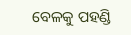ବେଳକୁ ପହଣ୍ଡି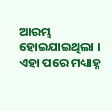ଆରମ୍ଭ ହୋଇଯାଇଥିଲା । ଏହା ପରେ ମଧ୍ୟାହ୍ନ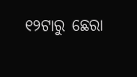୧୨ଟାରୁ ଛେରା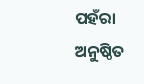ପହଁରା ଅନୁଷ୍ଠିତ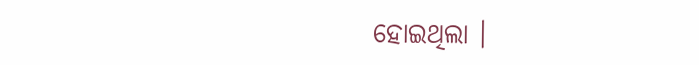ହୋଇଥିଲା ।